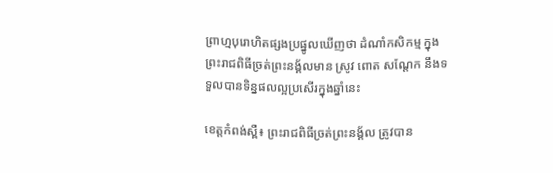ព្រាហ្មបុរោហិតផ្សងប្រផ្នូលឃើញថា ដំណាំកសិកម្ម ក្នុងព្រះរាជពិធីច្រត់ព្រះនង្គ័លមាន ស្រូវ ពោត សណ្តែក នឹងទទួលបានទិន្នផលល្អប្រសើរក្នុងឆ្នាំនេះ

ខេត្តកំពង់ស្ពឺ៖ ព្រះរាជពិធីច្រត់ព្រះនង្គ័ល ត្រូវបាន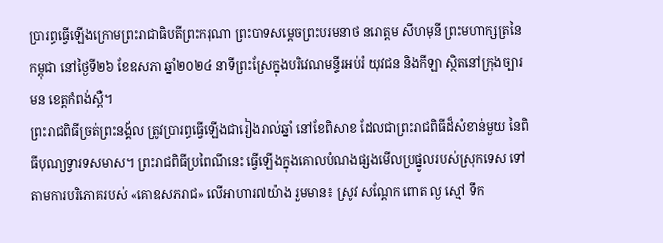ប្រារព្ធធ្វើឡើងក្រោមព្រះរាជាធិបតីព្រះករុណា ព្រះបាទសម្តេចព្រះបរមនាថ នរោត្តម សីហមុនី ព្រះមហាក្សត្រនៃកម្ពុជា នៅថ្ងៃទី២៦ ខែឧសភា ឆ្នាំ២០២៤ នាទីព្រះស្រែក្នុងបរិវេណមន្ទីរអប់រំ យុវជន និងកីឡា ស្ថិតនៅក្រុងច្បារមន ខេត្តកំពង់ស្ពឺ។
ព្រះរាជពិធីច្រត់ព្រះនង្គ័ល ត្រូវប្រារព្ធធ្វើឡើងជារៀងរាល់ឆ្នាំ នៅខែពិសាខ ដែលជាព្រះរាជពិធីដ៏សំខាន់មួយ នៃពិធីបុណ្យទ្វារទសមាស។ ព្រះរាជពិធីប្រពៃណីនេះ ធ្វើឡើងក្នុងគោលបំណងផ្សងមើលប្រផ្នូលរបស់ស្រុកទេស ទៅតាមការបរិភោគរបស់ «គោឧសភរាជ» លើអាហារ៧យ៉ាង រួមមាន៖ ស្រូវ សណ្តែក ពោត ល្ង ស្មៅ ទឹក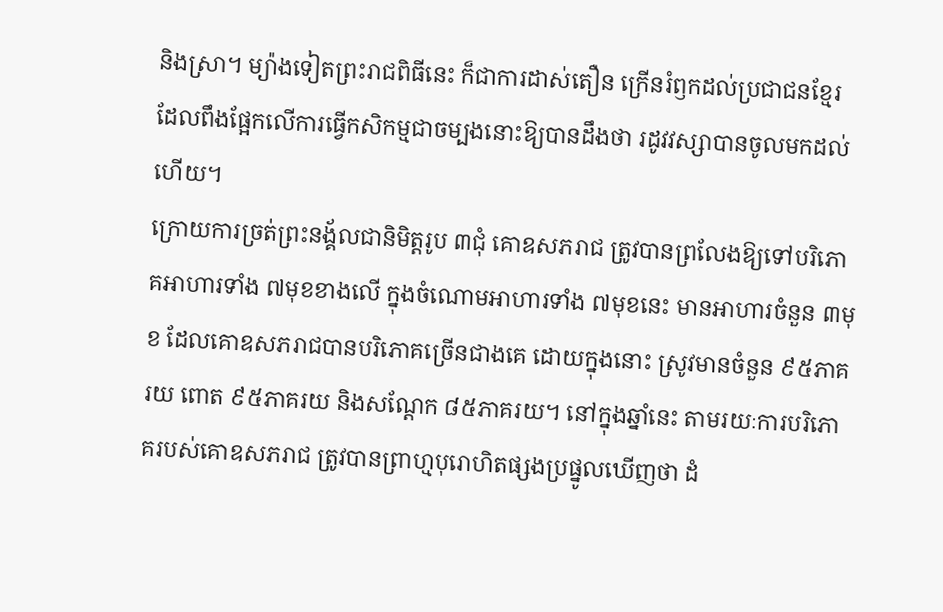និងស្រា។ ម្យ៉ាងទៀតព្រះរាជពិធីនេះ ក៏ជាការដាស់តឿន ក្រើនរំឭកដល់ប្រជាជនខ្មែរ ដែលពឹងផ្អែកលើការធ្វើកសិកម្មជាចម្បងនោះឱ្យបានដឹងថា រដូវវស្សាបានចូលមកដល់ហើយ។
ក្រោយការច្រត់ព្រះនង្គ័លជានិមិត្តរូប ៣ជុំ គោឧសភរាជ ត្រូវបានព្រលែងឱ្យទៅបរិភោគអាហារទាំង ៧មុខខាងលើ ក្នុងចំណោមអាហារទាំង ៧មុខនេះ មានអាហារចំនួន ៣មុខ ដែលគោឧសភរាជបានបរិភោគច្រើនជាងគេ ដោយក្នុងនោះ ស្រូវមានចំនួន ៩៥ភាគរយ ពោត ៩៥ភាគរយ និងសណ្ដែក ៨៥ភាគរយ។ នៅក្នុងឆ្នាំនេះ តាមរយៈការបរិភោគរបស់គោឧសភរាជ ត្រូវបានព្រាហ្មបុរោហិតផ្សងប្រផ្នូលឃើញថា ដំ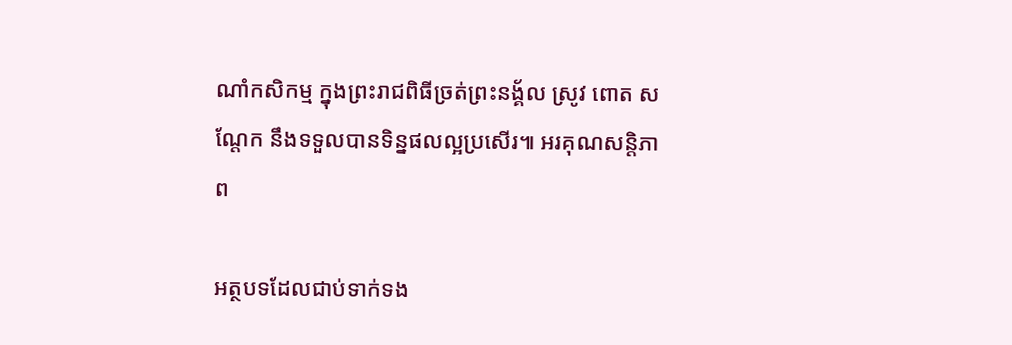ណាំកសិកម្ម ក្នុងព្រះរាជពិធីច្រត់ព្រះនង្គ័ល ស្រូវ ពោត សណ្តែក នឹងទទួលបានទិន្នផលល្អប្រសើរ៕ អរគុណសន្តិភាព

អត្ថបទដែលជាប់ទាក់ទង